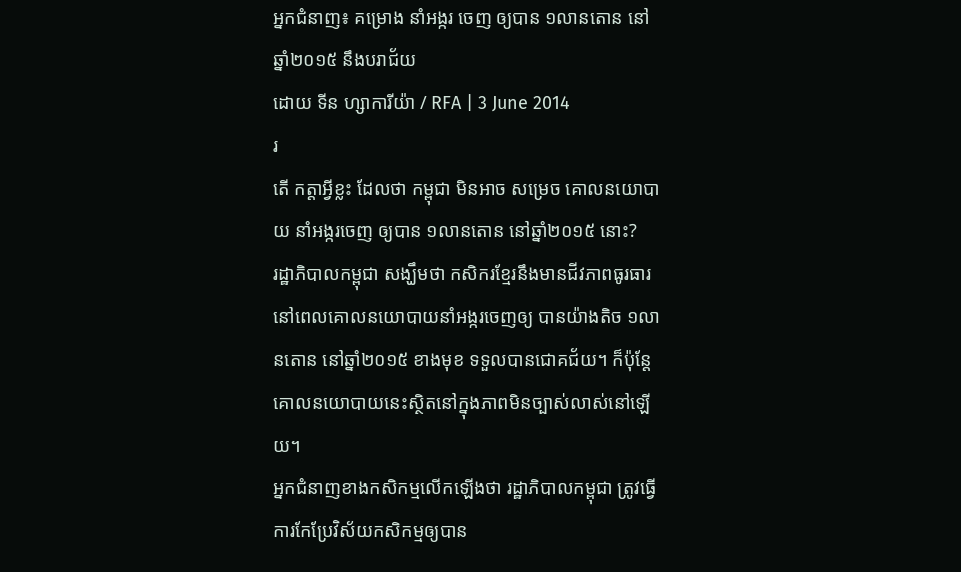អ្នកជំនាញ៖ គម្រោង នាំអង្ករ ចេញ ឲ្យបាន ១លានតោន នៅឆ្នាំ២០១៥ នឹងបរាជ័យ
ដោយ ទីន ហ្សាការីយ៉ា / RFA | 3 June 2014
រ
តើ កត្តាអ្វីខ្លះ ដែលថា កម្ពុជា មិនអាច សម្រេច គោលនយោបាយ នាំអង្ករចេញ ឲ្យបាន ១លានតោន នៅឆ្នាំ២០១៥ នោះ?
រដ្ឋាភិបាលកម្ពុជា សង្ឃឹមថា កសិករខ្មែរនឹងមានជីវភាពធូរធារនៅពេលគោលនយោបាយនាំអង្ករចេញឲ្យ បានយ៉ាងតិច ១លានតោន នៅឆ្នាំ២០១៥ ខាងមុខ ទទួលបានជោគជ័យ។ ក៏ប៉ុន្តែ គោលនយោបាយនេះស្ថិតនៅក្នុងភាពមិនច្បាស់លាស់នៅឡើយ។
អ្នកជំនាញខាងកសិកម្មលើកឡើងថា រដ្ឋាភិបាលកម្ពុជា ត្រូវធ្វើការកែប្រែវិស័យកសិកម្មឲ្យបាន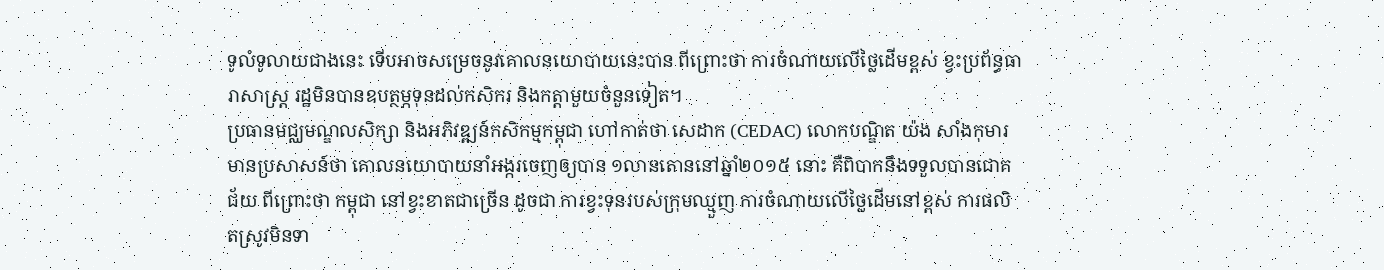ទូលំទូលាយជាងនេះ ទើបអាចសម្រេចនូវគោលនយោបាយនេះបាន ពីព្រោះថា ការចំណាយលើថ្លៃដើមខ្ពស់ ខ្វះប្រព័ន្ធធារាសាស្ត្រ រដ្ឋមិនបានឧបត្ថម្ភទុនដល់កសិករ និងកត្តាមួយចំនួនទៀត។
ប្រធានមជ្ឈមណ្ឌលសិក្សា និងអភិវឌ្ឍន៍កសិកម្មកម្ពុជា ហៅកាត់ថា សេដាក (CEDAC) លោកបណ្ឌិត យ៉ង សាំងកុមារ មានប្រសាសន៍ថា គោលនយោបាយនាំអង្ករចេញឲ្យបាន ១លានតោននៅឆ្នាំ២០១៥ នោះ គឺពិបាកនឹងទទួលបានជោគជ័យ ពីព្រោះថា កម្ពុជា នៅខ្វះខាតជាច្រើន ដូចជា ការខ្វះទុនរបស់ក្រុមឈ្មួញ ការចំណាយលើថ្លៃដើមនៅខ្ពស់ ការផលិតស្រូវមិនទា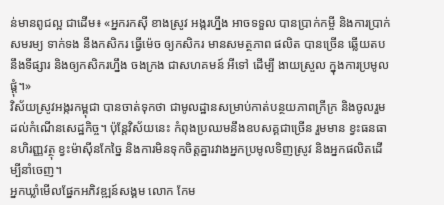ន់មានពូជល្អ ជាដើម៖ «អ្នករកស៊ី ខាងស្រូវ អង្ករហ្នឹង អាចទទួល បានប្រាក់កម្ចី និងការប្រាក់ សមរម្យ ទាក់ទង នឹងកសិករ ធ្វើម៉េច ឲ្យកសិករ មានសមត្ថភាព ផលិត បានច្រើន ឆ្លើយតប នឹងទីផ្សារ និងឲ្យកសិករហ្នឹង ចងក្រង ជាសហគមន៍ អីទៅ ដើម្បី ងាយស្រួល ក្នុងការប្រមូលផ្ដុំ។»
វិស័យស្រូវអង្ករកម្ពុជា បានចាត់ទុកថា ជាមូលដ្ឋានសម្រាប់កាត់បន្ថយភាពក្រីក្រ និងចូលរួមដល់កំណើនសេដ្ឋកិច្ច។ ប៉ុន្តែវិស័យនេះ កំពុងប្រឈមនឹងឧបសគ្គជាច្រើន រួមមាន ខ្វះធនធានហិរញ្ញវត្ថុ ខ្វះម៉ាស៊ីនកែច្នៃ និងការមិនទុកចិត្តគ្នារវាងអ្នកប្រមូលទិញស្រូវ និងអ្នកផលិតដើម្បីនាំចេញ។
អ្នកឃ្លាំមើលផ្នែកអភិវឌ្ឍន៍សង្គម លោក កែម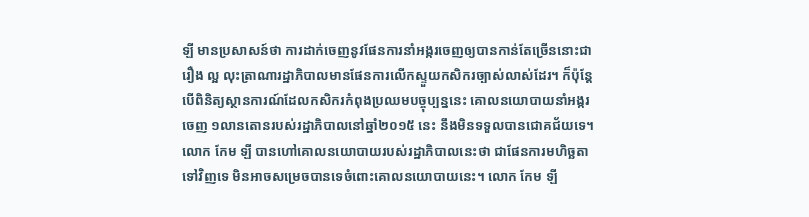ឡី មានប្រសាសន៍ថា ការដាក់ចេញនូវផែនការនាំអង្ករចេញឲ្យបានកាន់តែច្រើននោះជារឿង ល្អ លុះត្រាណារដ្ឋាភិបាលមានផែនការលើកស្ទួយកសិករច្បាស់លាស់ដែរ។ ក៏ប៉ុន្តែ បើពិនិត្យស្ថានការណ៍ដែលកសិករកំពុងប្រឈមបច្ចុប្បន្ននេះ គោលនយោបាយនាំអង្ករចេញ ១លានតោនរបស់រដ្ឋាភិបាលនៅឆ្នាំ២០១៥ នេះ នឹងមិនទទួលបានជោគជ័យទេ។
លោក កែម ឡី បានហៅគោលនយោបាយរបស់រដ្ឋាភិបាលនេះថា ជាផែនការមហិច្ឆតាទៅវិញទេ មិនអាចសម្រេចបានទេចំពោះគោលនយោបាយនេះ។ លោក កែម ឡី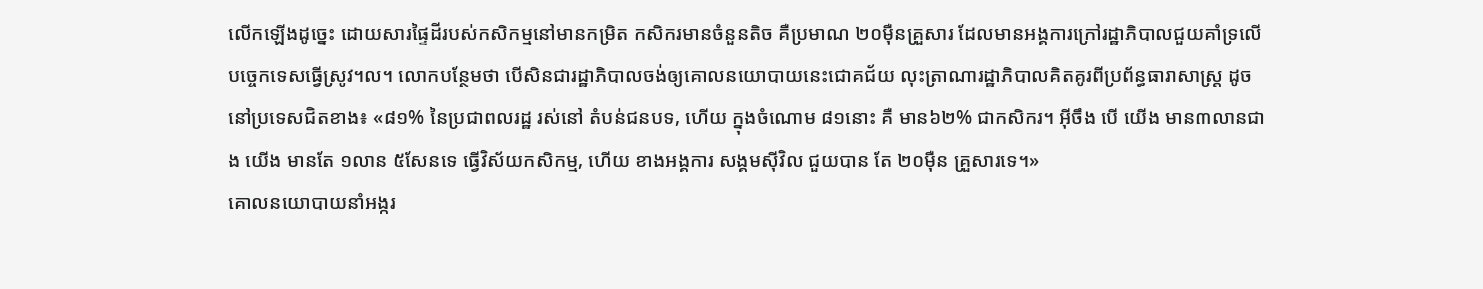លើកឡើងដូច្នេះ ដោយសារផ្ទៃដីរបស់កសិកម្មនៅមានកម្រិត កសិករមានចំនួនតិច គឺប្រមាណ ២០ម៉ឺនគ្រួសារ ដែលមានអង្គការក្រៅរដ្ឋាភិបាលជួយគាំទ្រលើបច្ចេកទេសធ្វើស្រូវ។ល។ លោកបន្ថែមថា បើសិនជារដ្ឋាភិបាលចង់ឲ្យគោលនយោបាយនេះជោគជ័យ លុះត្រាណារដ្ឋាភិបាលគិតគូរពីប្រព័ន្ធធារាសាស្ត្រ ដូចនៅប្រទេសជិតខាង៖ «៨១% នៃប្រជាពលរដ្ឋ រស់នៅ តំបន់ជនបទ, ហើយ ក្នុងចំណោម ៨១នោះ គឺ មាន៦២% ជាកសិករ។ អ៊ីចឹង បើ យើង មាន៣លានជាង យើង មានតែ ១លាន ៥សែនទេ ធ្វើវិស័យកសិកម្ម, ហើយ ខាងអង្គការ សង្គមស៊ីវិល ជួយបាន តែ ២០ម៉ឺន គ្រួសារទេ។»
គោលនយោបាយនាំអង្ករ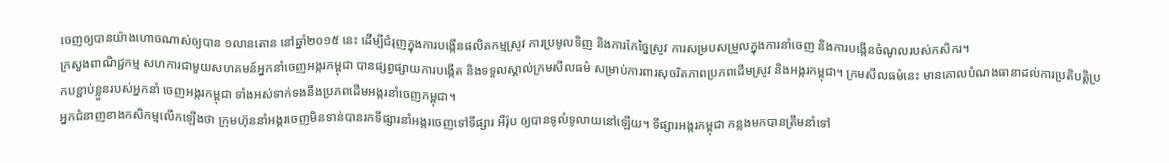ចេញឲ្យបានយ៉ាងហោចណាស់ឲ្យបាន ១លានតោន នៅឆ្នាំ២០១៥ នេះ ដើម្បីជំរុញក្នុងការបង្កើនផលិតកម្មស្រូវ ការប្រមូលទិញ និងការកែច្នៃស្រូវ ការសម្របសម្រួលក្នុងការនាំចេញ និងការបង្កើនចំណូលរបស់កសិករ។
ក្រសួងពាណិជ្ជកម្ម សហការជាមួយសហគមន៍អ្នកនាំចេញអង្ករកម្ពុជា បានផ្សព្វផ្សាយការបង្កើត និងទទួលស្គាល់ក្រមសីលធម៌ សម្រាប់ការពារសុចរិតភាពប្រភពដើមស្រូវ និងអង្ករកម្ពុជា។ ក្រមសីលធម៌នេះ មានគោលបំណងធានាដល់ការប្រតិបត្តិប្រកបខ្ជាប់ខ្លួនរបស់អ្នកនាំ ចេញអង្ករកម្ពុជា ទាំងអស់ទាក់ទងនឹងប្រភពដើមអង្ករនាំចេញកម្ពុជា។
អ្នកជំនាញខាងកសិកម្មលើកឡើងថា ក្រុមហ៊ុននាំអង្ករចេញមិនទាន់បានរកទីផ្សារនាំអង្ករចេញទៅទីផ្សារ អឺរ៉ុប ឲ្យបានទូលំទូលាយនៅឡើយ។ ទីផ្សារអង្ករកម្ពុជា កន្លងមកបានត្រឹមនាំទៅ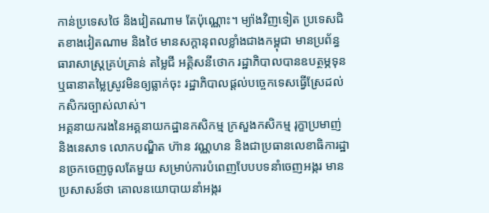កាន់ប្រទេសថៃ និងវៀតណាម តែប៉ុណ្ណោះ។ ម្យ៉ាងវិញទៀត ប្រទេសជិតខាងវៀតណាម និងថៃ មានសក្ដានុពលខ្លាំងជាងកម្ពុជា មានប្រព័ន្ធធារាសាស្ត្រគ្រប់គ្រាន់ តម្លៃជី អគ្គិសនីថោក រដ្ឋាភិបាលបានឧបត្ថម្ភទុន ឬធានាតម្លៃស្រូវមិនឲ្យធ្លាក់ចុះ រដ្ឋាភិបាលផ្ដល់បច្ចេកទេសធ្វើស្រែដល់កសិករច្បាស់លាស់។
អគ្គនាយករងនៃអគ្គនាយកដ្ឋានកសិកម្ម ក្រសួងកសិកម្ម រុក្ខាប្រមាញ់ និងនេសាទ លោកបណ្ឌិត ហ៊ាន វណ្ណហន និងជាប្រធានលេខាធិការដ្ឋានច្រកចេញចូលតែមួយ សម្រាប់ការបំពេញបែបបទនាំចេញអង្ករ មានប្រសាសន៍ថា គោលនយោបាយនាំអង្ករ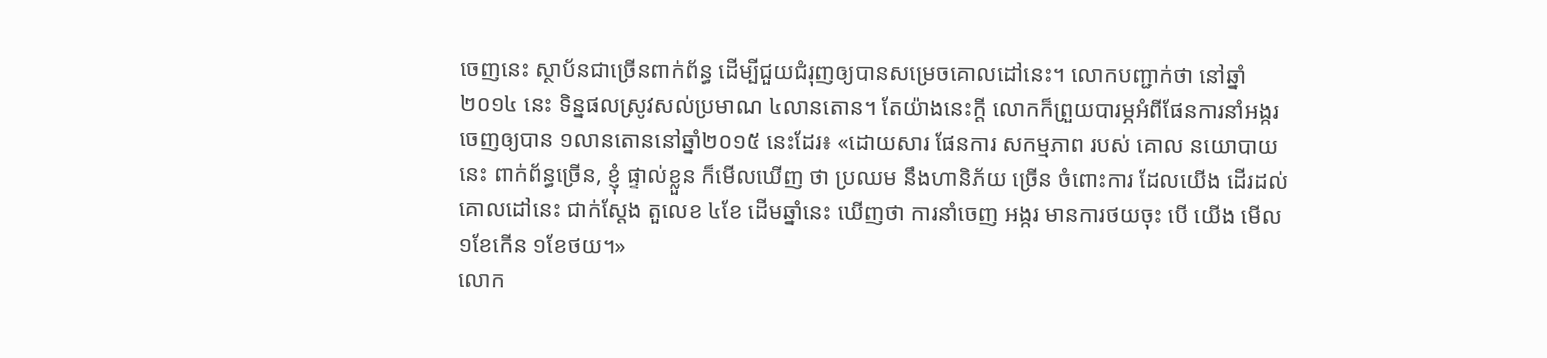ចេញនេះ ស្ថាប័នជាច្រើនពាក់ព័ន្ធ ដើម្បីជួយជំរុញឲ្យបានសម្រេចគោលដៅនេះ។ លោកបញ្ជាក់ថា នៅឆ្នាំ២០១៤ នេះ ទិន្នផលស្រូវសល់ប្រមាណ ៤លានតោន។ តែយ៉ាងនេះក្ដី លោកក៏ព្រួយបារម្ភអំពីផែនការនាំអង្ករចេញឲ្យបាន ១លានតោននៅឆ្នាំ២០១៥ នេះដែរ៖ «ដោយសារ ផែនការ សកម្មភាព របស់ គោល នយោបាយនេះ ពាក់ព័ន្ធច្រើន, ខ្ញុំ ផ្ទាល់ខ្លួន ក៏មើលឃើញ ថា ប្រឈម នឹងហានិភ័យ ច្រើន ចំពោះការ ដែលយើង ដើរដល់ គោលដៅនេះ ជាក់ស្ដែង តួលេខ ៤ខែ ដើមឆ្នាំនេះ ឃើញថា ការនាំចេញ អង្ករ មានការថយចុះ បើ យើង មើល១ខែកើន ១ខែថយ។»
លោក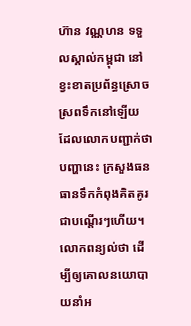ហ៊ាន វណ្ណហន ទទួលស្គាល់កម្ពុជា នៅខ្វះខាតប្រព័ន្ធស្រោចស្រពទឹកនៅឡើយ ដែលលោកបញ្ជាក់ថា បញ្ហានេះ ក្រសួងធនធានទឹកកំពុងគិតគូរជាបណ្ដើរៗហើយ។ លោកពន្យល់ថា ដើម្បីឲ្យគោលនយោបាយនាំអ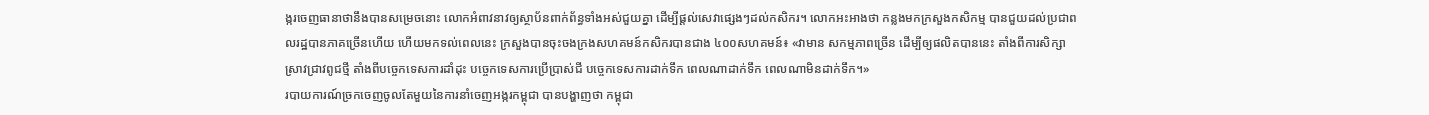ង្ករចេញធានាថានឹងបានសម្រេចនោះ លោកអំពាវនាវឲ្យស្ថាប័នពាក់ព័ន្ធទាំងអស់ជួយគ្នា ដើម្បីផ្ដល់សេវាផ្សេងៗដល់កសិករ។ លោកអះអាងថា កន្លងមកក្រសួងកសិកម្ម បានជួយដល់ប្រជាពលរដ្ឋបានភាគច្រើនហើយ ហើយមកទល់ពេលនេះ ក្រសួងបានចុះចងក្រងសហគមន៍កសិករបានជាង ៤០០សហគមន៍៖ «វាមាន សកម្មភាពច្រើន ដើម្បីឲ្យផលិតបាននេះ តាំងពីការសិក្សាស្រាវជ្រាវពូជថ្មី តាំងពីបច្ចេកទេសការដាំដុះ បច្ចេកទេសការប្រើប្រាស់ជី បច្ចេកទេសការដាក់ទឹក ពេលណាដាក់ទឹក ពេលណាមិនដាក់ទឹក។»
របាយការណ៍ច្រកចេញចូលតែមួយនៃការនាំចេញអង្ករកម្ពុជា បានបង្ហាញថា កម្ពុជា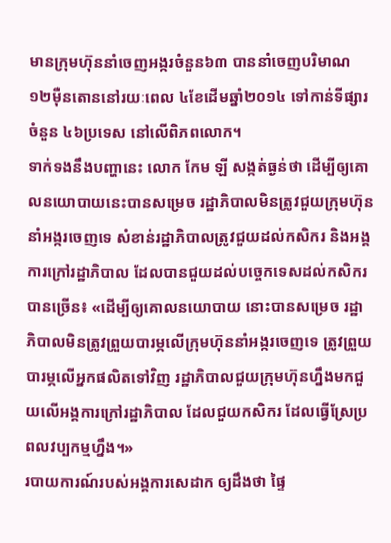មានក្រុមហ៊ុននាំចេញអង្ករចំនួន៦៣ បាននាំចេញបរិមាណ ១២ម៉ឺនតោននៅរយៈពេល ៤ខែដើមឆ្នាំ២០១៤ ទៅកាន់ទីផ្សារចំនួន ៤៦ប្រទេស នៅលើពិភពលោក។
ទាក់ទងនឹងបញ្ហានេះ លោក កែម ឡី សង្កត់ធ្ងន់ថា ដើម្បីឲ្យគោលនយោបាយនេះបានសម្រេច រដ្ឋាភិបាលមិនត្រូវជួយក្រុមហ៊ុននាំអង្ករចេញទេ សំខាន់រដ្ឋាភិបាលត្រូវជួយដល់កសិករ និងអង្គការក្រៅរដ្ឋាភិបាល ដែលបានជួយដល់បច្ចេកទេសដល់កសិករបានច្រើន៖ «ដើម្បីឲ្យគោលនយោបាយ នោះបានសម្រេច រដ្ឋាភិបាលមិនត្រូវព្រួយបារម្ភលើក្រុមហ៊ុននាំអង្ករចេញទេ ត្រូវព្រួយបារម្ភលើអ្នកផលិតទៅវិញ រដ្ឋាភិបាលជួយក្រុមហ៊ុនហ្នឹងមកជួយលើអង្គការក្រៅរដ្ឋាភិបាល ដែលជួយកសិករ ដែលធ្វើស្រែប្រពលវប្បកម្មហ្នឹង។»
របាយការណ៍របស់អង្គការសេដាក ឲ្យដឹងថា ផ្ទៃ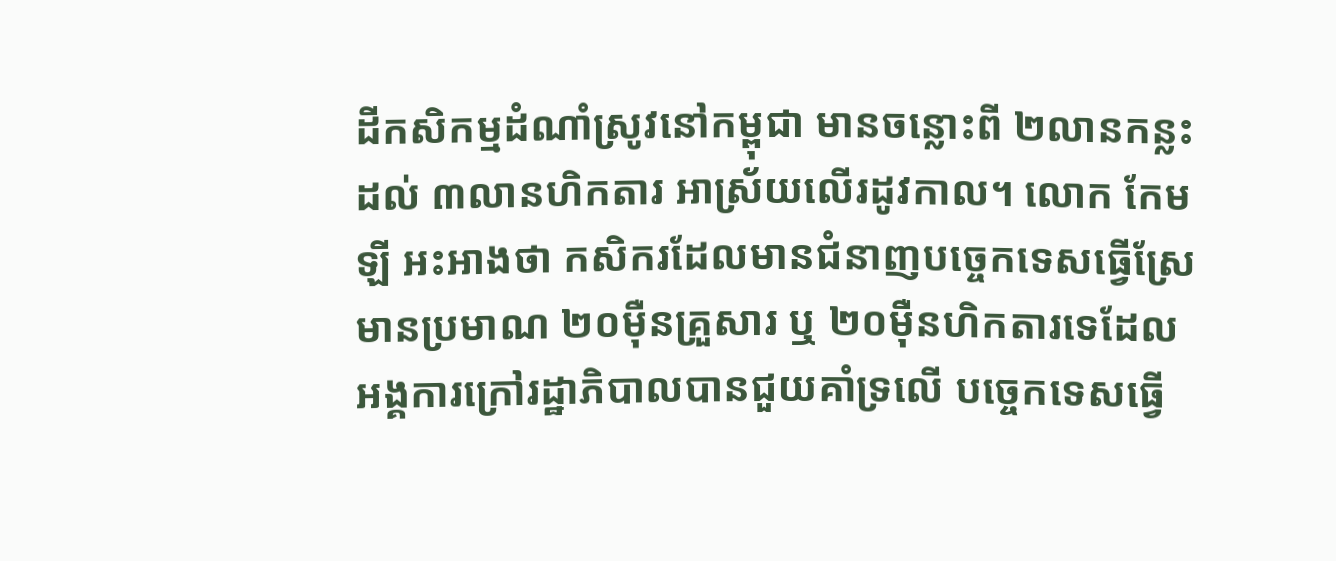ដីកសិកម្មដំណាំស្រូវនៅកម្ពុជា មានចន្លោះពី ២លានកន្លះ ដល់ ៣លានហិកតារ អាស្រ័យលើរដូវកាល។ លោក កែម ឡី អះអាងថា កសិករដែលមានជំនាញបច្ចេកទេសធ្វើស្រែមានប្រមាណ ២០ម៉ឺនគ្រួសារ ឬ ២០ម៉ឺនហិកតារទេដែលអង្គការក្រៅរដ្ឋាភិបាលបានជួយគាំទ្រលើ បច្ចេកទេសធ្វើ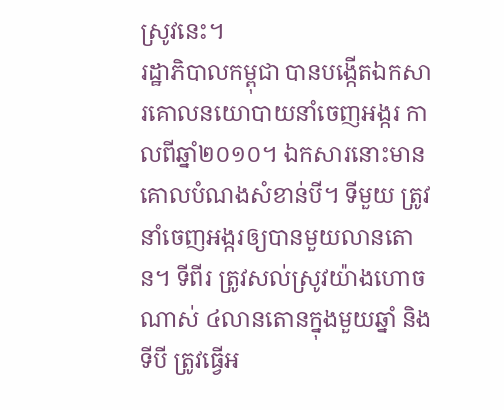ស្រូវនេះ។
រដ្ឋាភិបាលកម្ពុជា បានបង្កើតឯកសារគោលនយោបាយនាំចេញអង្ករ កាលពីឆ្នាំ២០១០។ ឯកសារនោះមានគោលបំណងសំខាន់បី។ ទីមួយ ត្រូវនាំចេញអង្ករឲ្យបានមួយលានតោន។ ទីពីរ ត្រូវសល់ស្រូវយ៉ាងហោចណាស់ ៤លានតោនក្នុងមួយឆ្នាំ និងទីបី ត្រូវធ្វើអ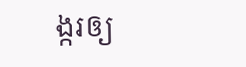ង្ករឲ្យ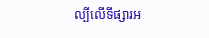ល្បីលើទីផ្សារអ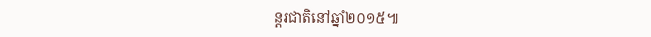ន្តរជាតិនៅឆ្នាំ២០១៥៕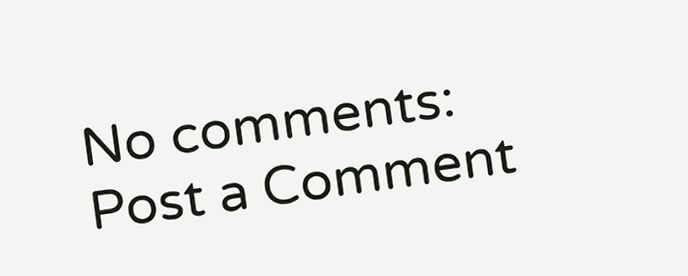No comments:
Post a Comment